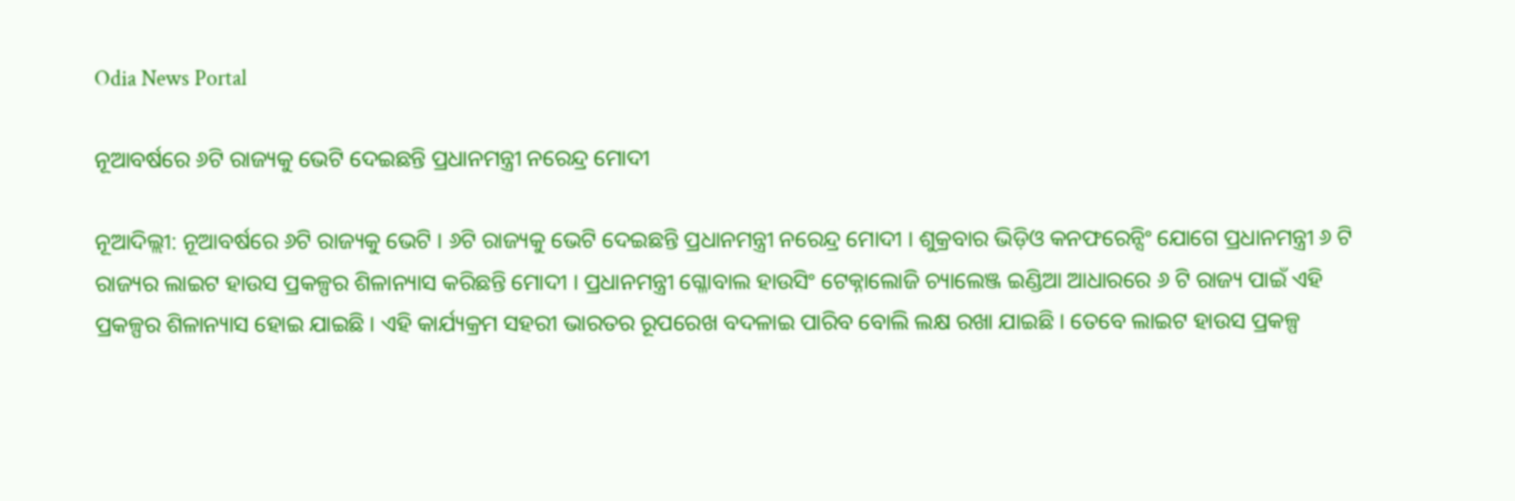Odia News Portal

ନୂଆବର୍ଷରେ ୬ଟି ରାଜ୍ୟକୁ ଭେଟି ଦେଇଛନ୍ତି ପ୍ରଧାନମନ୍ତ୍ରୀ ନରେନ୍ଦ୍ର ମୋଦୀ

ନୂଆଦିଲ୍ଲୀ: ନୂଆବର୍ଷରେ ୬ଟି ରାଜ୍ୟକୁ ଭେଟି । ୬ଟି ରାଜ୍ୟକୁ ଭେଟି ଦେଇଛନ୍ତି ପ୍ରଧାନମନ୍ତ୍ରୀ ନରେନ୍ଦ୍ର ମୋଦୀ । ଶୁକ୍ରବାର ଭିଡ଼ିଓ କନଫରେନ୍ସିଂ ଯୋଗେ ପ୍ରଧାନମନ୍ତ୍ରୀ ୬ ଟି ରାଜ୍ୟର ଲାଇଟ ହାଉସ ପ୍ରକଳ୍ପର ଶିଳାନ୍ୟାସ କରିଛନ୍ତି ମୋଦୀ । ପ୍ରଧାନମନ୍ତ୍ରୀ ଗ୍ଳୋବାଲ ହାଉସିଂ ଟେକ୍ନାଲୋଜି ଚ୍ୟାଲେଞ୍ଜ ଇଣ୍ଡିଆ ଆଧାରରେ ୬ ଟି ରାଜ୍ୟ ପାଇଁ ଏହି ପ୍ରକଳ୍ପର ଶିଳାନ୍ୟାସ ହୋଇ ଯାଇଛି । ଏହି କାର୍ଯ୍ୟକ୍ରମ ସହରୀ ଭାରତର ରୂପରେଖ ବଦଳାଇ ପାରିବ ବୋଲି ଲକ୍ଷ ରଖା ଯାଇଛି । ତେବେ ଲାଇଟ ହାଉସ ପ୍ରକଳ୍ପ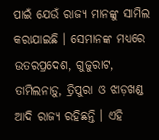ପାଇଁ ଯେଉଁ ରାଜ୍ୟ ମାନଙ୍କୁ ସାମିଲ କରାଯାଇଛି । ସେମାନଙ୍କ ମଧ୍ୟରେ ଉତରପ୍ରଦେଶ, ଗୁଜୁରାଟ, ତାମିଲନାଡ଼ୁ, ତ୍ରିପୁରା ଓ ଝାଡ଼ଖଣ୍ଡ ଆଦି ରାଜ୍ୟ ରହିଛନ୍ତି । ଏହି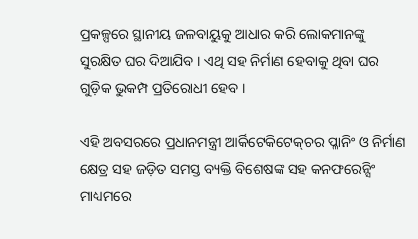ପ୍ରକଳ୍ପରେ ସ୍ଥାନୀୟ ଜଳବାୟୁକୁ ଆଧାର କରି ଲୋକମାନଙ୍କୁ ସୁରକ୍ଷିତ ଘର ଦିଆଯିବ । ଏଥି ସହ ନିର୍ମାଣ ହେବାକୁ ଥିବା ଘର ଗୁଡ଼ିକ ଭୁକମ୍ପ ପ୍ରତିରୋଧୀ ହେବ ।

ଏହି ଅବସରରେ ପ୍ରଧାନମନ୍ତ୍ରୀ ଆର୍କିଟେକିଟେକ୍‌ଚର ପ୍ଳାନିଂ ଓ ନିର୍ମାଣ କ୍ଷେତ୍ର ସହ ଜଡ଼ିତ ସମସ୍ତ ବ୍ୟକ୍ତି ବିଶେଷଙ୍କ ସହ କନଫରେନ୍ସିଂ ମାଧ୍ୟମରେ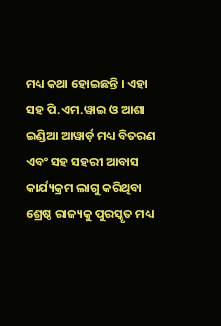ମଧ୍ୟ କଥା ହୋଇଛନ୍ତି । ଏହା ସହ ପି.ଏମ.ୱାଇ ଓ ଆଶା ଇଣ୍ଡିଆ ଆୱାର୍ଡ଼ ମଧ୍ୟ ବିତରଣ ଏବଂ ସହ ସହରୀ ଆବାସ କାର୍ଯ୍ୟକ୍ରମ ଲାଗୁ କରିଥିବା ଶ୍ରେଷ୍ଠ ରାଜ୍ୟକୁ ପୁରସ୍କୃତ ମଧ୍ୟ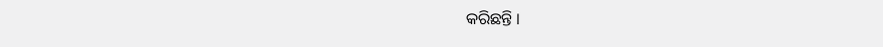କରିଛନ୍ତି ।